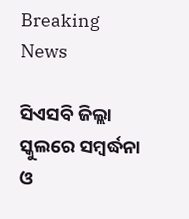Breaking News

ସିଏସବି ଜିଲ୍ଲା ସ୍କୁଲରେ ସମ୍ବର୍ଦ୍ଧନା ଓ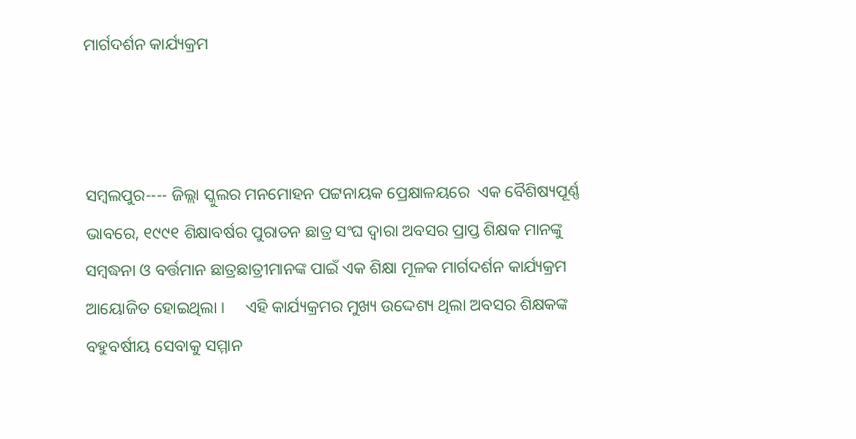ମାର୍ଗଦର୍ଶନ କାର୍ଯ୍ୟକ୍ରମ



ସମ୍ବଲପୁର---- ଜିଲ୍ଲା ସ୍କୁଲର ମନମୋହନ ପଟ୍ଟନାୟକ ପ୍ରେକ୍ଷାଳୟରେ  ଏକ ବୈଶିଷ୍ୟପୂର୍ଣ୍ଣ ଭାବରେ, ୧୯୯୧ ଶିକ୍ଷାବର୍ଷର ପୁରାତନ ଛାତ୍ର ସଂଘ ଦ୍ବାରା ଅବସର ପ୍ରାପ୍ତ ଶିକ୍ଷକ ମାନଙ୍କୁ ସମ୍ବଦ୍ଧନା ଓ ବର୍ତ୍ତମାନ ଛାତ୍ରଛାତ୍ରୀମାନଙ୍କ ପାଇଁ ଏକ ଶିକ୍ଷା ମୂଳକ ମାର୍ଗଦର୍ଶନ କାର୍ଯ୍ୟକ୍ରମ ଆୟୋଜିତ ହୋଇଥିଲା ।     ଏହି କାର୍ଯ୍ୟକ୍ରମର ମୁଖ୍ୟ ଉଦ୍ଦେଶ୍ୟ ଥିଲା ଅବସର ଶିକ୍ଷକଙ୍କ ବହୁବର୍ଷୀୟ ସେବାକୁ ସମ୍ମାନ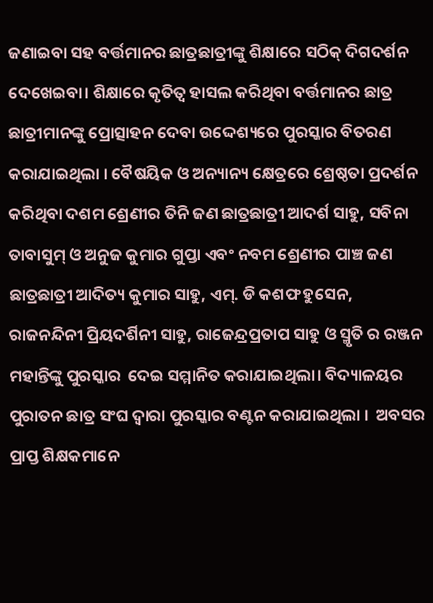ଜଣାଇବା ସହ ବର୍ତ୍ତମାନର ଛାତ୍ରଛାତ୍ରୀଙ୍କୁ ଶିକ୍ଷାରେ ସଠିକ୍ ଦିଗଦର୍ଶନ ଦେଖେଇବା। ଶିକ୍ଷାରେ କୃତିତ୍ୱ ହାସଲ କରିଥିବା ବର୍ତ୍ତମାନର ଛାତ୍ର ଛାତ୍ରୀମାନଙ୍କୁ ପ୍ରୋତ୍ସାହନ ଦେବା ଉଦ୍ଦେଶ୍ୟରେ ପୁରସ୍କାର ବିତରଣ କରାଯାଇଥିଲା । ବୈଷୟିକ ଓ ଅନ୍ୟାନ୍ୟ କ୍ଷେତ୍ରରେ ଶ୍ରେଷ୍ଠତା ପ୍ରଦର୍ଶନ କରିଥିବା ଦଶମ ଶ୍ରେଣୀର ତିନି ଜଣ ଛାତ୍ରଛାତ୍ରୀ ଆଦର୍ଶ ସାହୁ, ସବିନା ତାବାସୁମ୍ ଓ ଅନୁଜ କୁମାର ଗୁପ୍ତା ଏବଂ ନବମ ଶ୍ରେଣୀର ପାଞ୍ଚ ଜଣ ଛାତ୍ରଛାତ୍ରୀ ଆଦିତ୍ୟ କୁମାର ସାହୁ, ଏମ୍. ଡି କଶଫ ହୁସେନ, ରାଜନନ୍ଦିନୀ ପ୍ରିୟଦର୍ଶିନୀ ସାହୁ, ରାଜେନ୍ଦ୍ରପ୍ରତାପ ସାହୁ ଓ ସ୍ମୃତି ର ରଞ୍ଜନ ମହାନ୍ତିଙ୍କୁ ପୁରସ୍କାର  ଦେଇ ସମ୍ମାନିତ କରାଯାଇଥିଲା। ବିଦ୍ୟାଳୟର ପୁରାତନ ଛାତ୍ର ସଂଘ ଦ୍ୱାରା ପୁରସ୍କାର ବଣ୍ଟନ କରାଯାଇଥିଲା ।  ଅବସର ପ୍ରାପ୍ତ ଶିକ୍ଷକମାନେ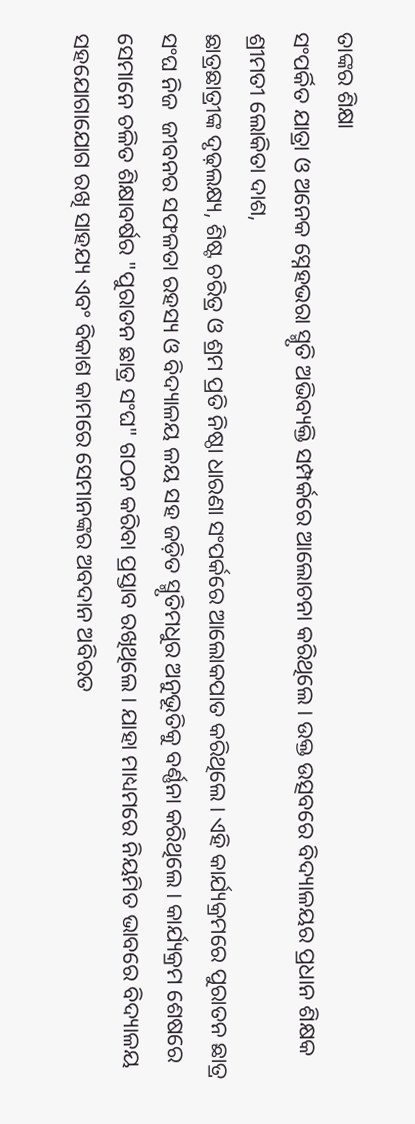ତାଙ୍କର ଶିକ୍ଷା
ସଂପର୍କିତ ଯାତ୍ରା ଓ ଅନେକ ସ୍ନେହଭରା ସ୍ମୃତି ଅଭିବ୍ୟକ୍ତି ସମ୍ପର୍କରେ ଆଲୋଚନା କରିଥିଲେ । ଉକ୍ତ ଉତ୍ସବରେ ବିଦ୍ୟାଳୟର ପ୍ରଧାନ ଶିକ୍ଷକ ଶ୍ରୀମତୀ ଲୋକିତା ଦାଶ,
ଛାତ୍ରଛାତ୍ରୀଙ୍କ ଦୃଢ଼ଲକ୍ଷ୍ୟ, ଶିଷ୍ଟ ଚରିତ୍ର ଓ ଶ୍ରମ ପ୍ରତି ନିଷ୍ଠା ଧାରଣା ସଂପର୍କରେ ଆଲୋକପାତ କରିଥିଲେ । ଏହି କାର୍ଯ୍ୟକ୍ରମରେ ପୁରାତନ ଛାତ୍ର ସଂଘ ନିଜ  ଜୀବନର ସଫଳତା ରହସ୍ୟ ଓ ବିଦ୍ୟାଳୟ ଳୟ ସହ ଜଡ଼ିତ ସ୍ମୃତିମଧୁର ଅନୁଭୂତିକୁ ବର୍ଣ୍ଣନା କରିଥିଲେ । କାର୍ଯ୍ୟକ୍ରମ ଶେଷରେ ସେମାନେ ଚଳିତ ଶିକ୍ଷାବର୍ଷର "ପୁରାତନ ଛାତ୍ର ସଂଘ" ଗଠନ କରିବା ପ୍ରସ୍ତାବ ରଖିଥିଲେ । ଯାହା ମାଧ୍ୟମରେ ନିୟମିତ ଭାବରେ ବିଦ୍ୟାଳୟ ସହଯୋଗାଯୋଗ ରଖି ସାହଯ୍ୟ ଏବଂ ବିକାଶ କାମରେ ସେମାନଙ୍କର ଅବଦାନ ଅବିରତ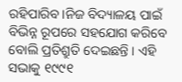ରହିପାରିବ।ନିଜ ବିଦ୍ୟାଳୟ ପାଇଁ ବିଭିନ୍ନ ରୂପରେ ସହଯୋଗ କରିବେ ବୋଲି ପ୍ରତିଶ୍ରୁତି ଦେଇଛନ୍ତି । ଏହି ସଭାକୁ ୧୯୯୧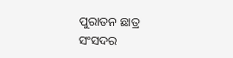ପୁରାତନ ଛାତ୍ର ସଂସଦର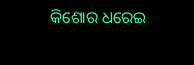କିଶୋର ଧରେଇ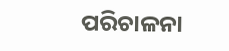ପରିଚାଳନା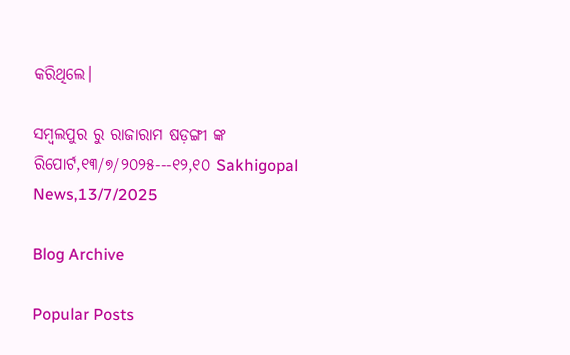କରିଥିଲେ।

ସମ୍ବଲପୁର ରୁ ରାଜାରାମ ଷଡ଼ଙ୍ଗୀ ଙ୍କ ରିପୋର୍ଟ,୧୩/୭/୨୦୨୫---୧୨,୧୦ Sakhigopal News,13/7/2025

Blog Archive

Popular Posts